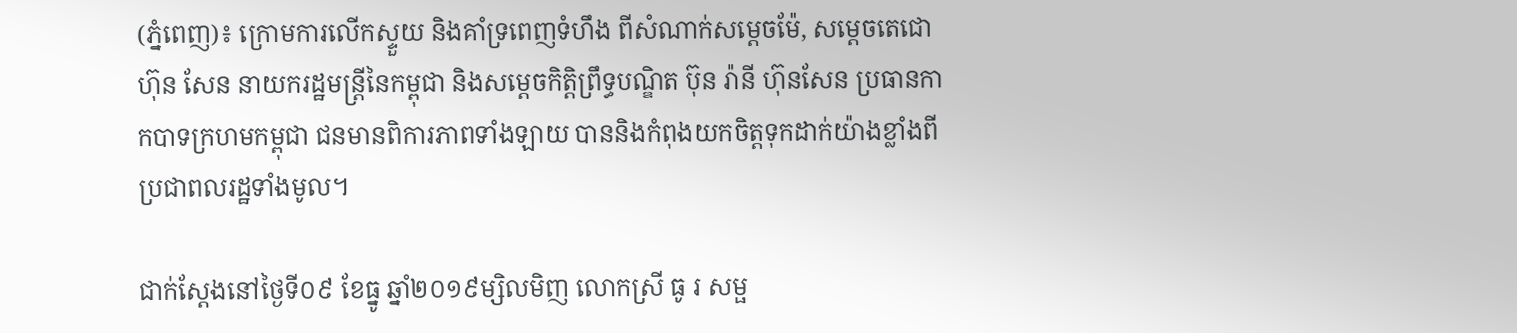(ភ្នំពេញ)៖ ក្រោមការលើកស្ទួយ និងគាំទ្រពេញទំហឹង ពីសំណាក់សម្តេចម៉ែ, សម្តេចតេជោ ហ៊ុន សែន នាយករដ្ឋមន្ត្រីនៃកម្ពុជា និងសម្តេចកិត្តិព្រឹទ្ធបណ្ឌិត ប៊ុន រ៉ានី ហ៊ុនសែន ប្រធានកាកបាទក្រហមកម្ពុជា ជនមានពិការភាពទាំងឡាយ បាននិងកំពុងយកចិត្តទុកដាក់យ៉ាងខ្លាំងពីប្រជាពលរដ្ឋទាំងមូល។

ជាក់ស្តែងនៅថ្ងៃទី០៩ ខែធ្នូ ឆ្នាំ២០១៩ម្សិលមិញ លោកស្រី ធូ រ សម្ផ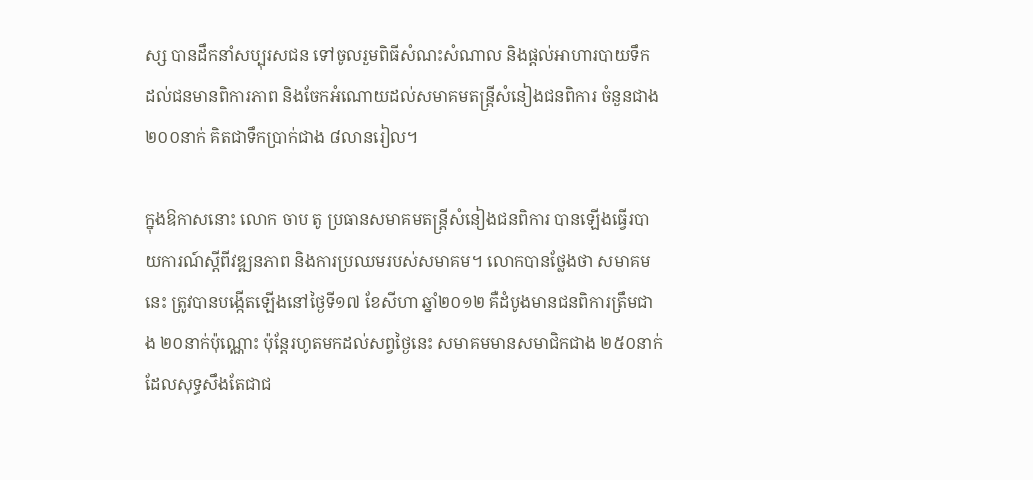ស្ស បានដឹកនាំសប្បុរសជន ទៅចូលរួមពិធីសំណះសំណាល និងផ្តល់អាហារបាយទឹក ដល់ជនមានពិការភាព និងចែកអំណោយដល់សមាគមតន្ត្រីសំនៀងជនពិការ ចំនួនជាង ២០០នាក់ គិតជាទឹកប្រាក់ជាង ៨លានរៀល។

ក្នុងឱកាសនោះ លោក ចាប តូ ប្រធានសមាគមតន្ត្រីសំនៀងជនពិការ បានឡើងធ្វើរបាយការណ៍ស្តីពីវឌ្ឍនភាព និងការប្រឈមរបស់សមាគម។ លោកបានថ្លែងថា សមាគមនេះ ត្រូវបានបង្កើតឡើងនៅថ្ងៃទី១៧ ខែសីហា ឆ្នាំ២០១២ គឺដំបូងមានជនពិការត្រឹមជាង ២០នាក់ប៉ុណ្ណោះ ប៉ុន្តែរហូតមកដល់សព្វថ្ងៃនេះ សមាគមមានសមាជិកជាង ២៥០នាក់ ដែលសុទ្ធសឹងតែជាជ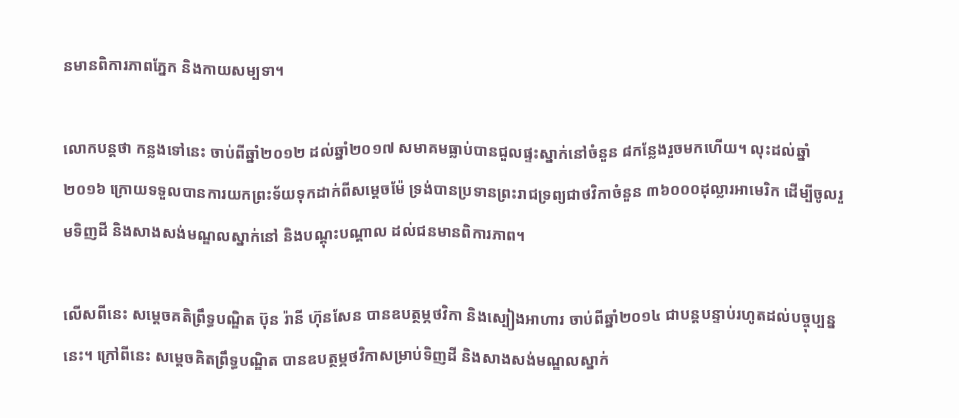នមានពិការភាពភ្នែក និងកាយសម្បទា។

លោកបន្តថា កន្លងទៅនេះ ចាប់ពីឆ្នាំ២០១២ ដល់ឆ្នាំ២០១៧ សមាគមធ្លាប់បានជួលផ្ទះស្នាក់នៅចំនួន ៨កន្លែងរួចមកហើយ។ លុះដល់ឆ្នាំ២០១៦ ក្រោយទទួលបានការយកព្រះទ័យទុកដាក់ពីសម្តេចម៉ែ ទ្រង់បានប្រទានព្រះរាជទ្រព្យជាថវិកាចំនួន ៣៦០០០ដុល្លារអាមេរិក ដើម្បីចូលរួមទិញដី និងសាងសង់មណ្ឌលស្នាក់នៅ និងបណ្តុះបណ្តាល ដល់ជនមានពិការភាព។

លើសពីនេះ សម្តេចគតិព្រឹទ្ធបណ្ឌិត ប៊ុន រ៉ានី ហ៊ុនសែន បានឧបត្ថម្ភថវិកា និងស្បៀងអាហារ ចាប់ពីឆ្នាំ២០១៤ ជាបន្តបន្ទាប់រហូតដល់បច្ចុប្បន្ននេះ។ ក្រៅពីនេះ សម្តេចគិតព្រឹទ្ធបណ្ឌិត បានឧបត្ថម្ភថវិកាសម្រាប់ទិញដី និងសាងសង់មណ្ឌលស្នាក់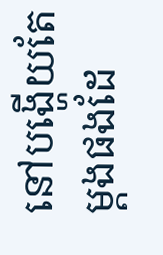នៅបង្ហើយតែម្តងផងដែ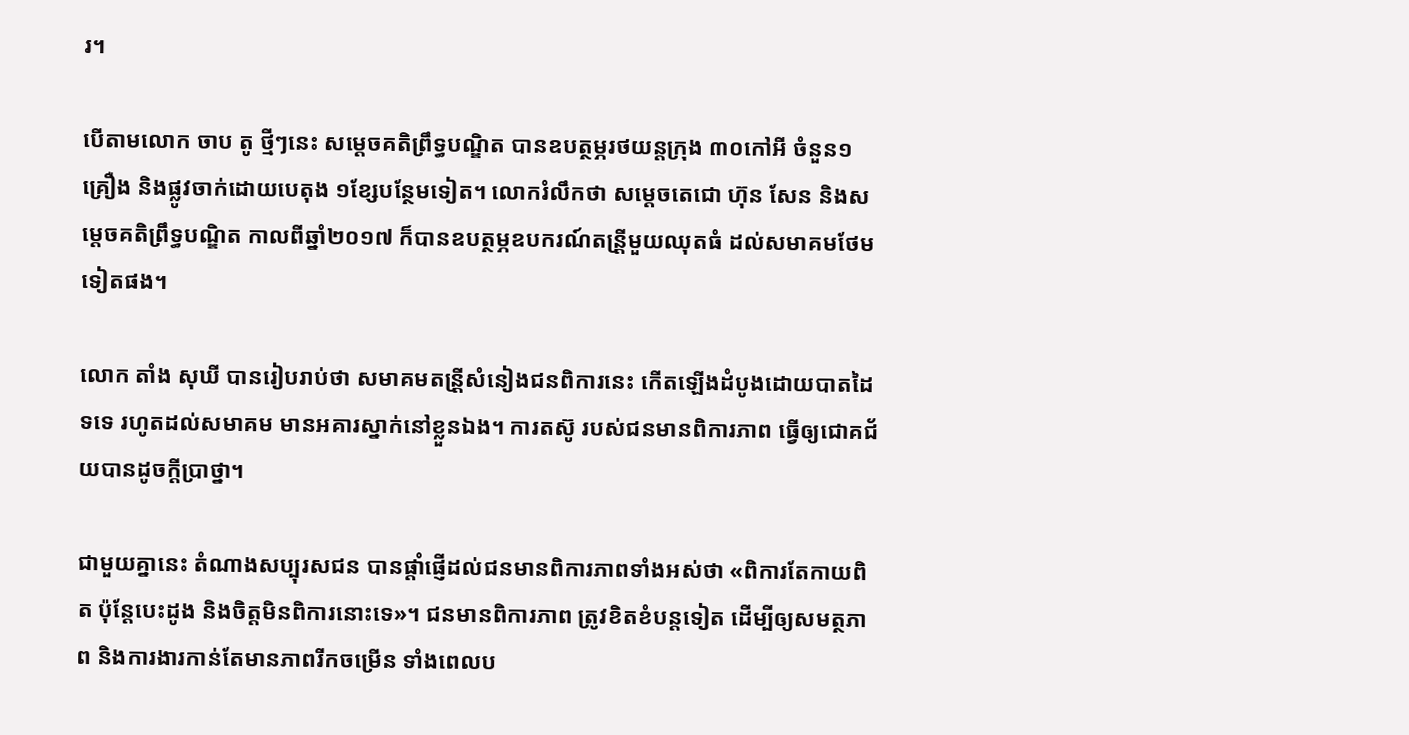រ។

បើតាមលោក ចាប តូ ថ្មីៗនេះ សម្តេចគតិព្រឹទ្ធបណ្ឌិត បានឧបត្ថម្ភរថយន្តក្រុង ៣០កៅអី ចំនួន១គ្រឿង និងផ្លូវចាក់ដោយបេតុង ១ខ្សែបន្ថែមទៀត។ លោករំលឹកថា សម្តេចតេជោ ហ៊ុន សែន និងសម្តេចគតិព្រឹទ្ធបណ្ឌិត កាលពីឆ្នាំ២០១៧ ក៏បានឧបត្ថម្ភឧបករណ៍តន្រី្តមួយឈុតធំ ដល់សមាគមថែមទៀតផង។

លោក តាំង សុឃី បានរៀបរាប់ថា សមាគមតន្រី្តសំនៀងជនពិការនេះ កើតឡើងដំបូងដោយបាតដៃទទេ រហូតដល់សមាគម មានអគារស្នាក់នៅខ្លួនឯង។ ការតស៊ូ របស់ជនមានពិការភាព ធ្វើឲ្យជោគជ័យបានដូចក្តីប្រាថ្នា។

ជាមួយគ្នានេះ តំណាងសប្បុរសជន បានផ្តាំផ្ញើដល់ជនមានពិការភាពទាំងអស់ថា «ពិការតែកាយពិត ប៉ុន្តែបេះដូង និងចិត្តមិនពិការនោះទេ»។ ជនមានពិការភាព ត្រូវខិតខំបន្តទៀត ដើម្បីឲ្យសមត្ថភាព និងការងារកាន់តែមានភាពរីកចម្រើន ទាំងពេលប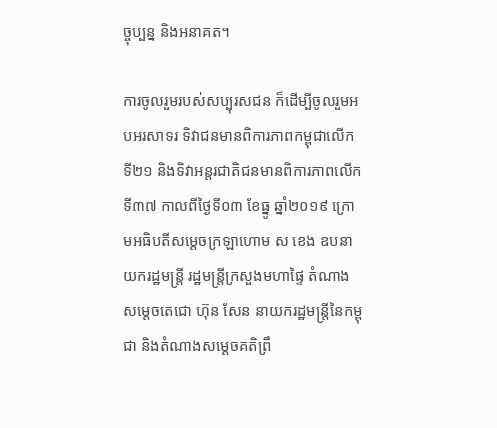ច្ចុប្បន្ន និងអនាគត។

ការចូលរួមរបស់សប្បុរសជន ក៏ដើម្បីចូលរួមអបអរសាទរ ទិវាជនមានពិការភាពកម្ពុជាលើកទី២១ និងទិវាអន្តរជាតិជនមានពិការភាពលើកទី៣៧ កាលពីថ្ងៃទី០៣ ខែធ្នូ ឆ្នាំ២០១៩ ក្រោមអធិបតីសម្តេចក្រឡាហោម ស ខេង ឧបនាយករដ្ឋមន្ត្រី រដ្ឋមន្ត្រីក្រសួងមហាផ្ទៃ តំណាងសម្តេចតេជោ ហ៊ុន សែន នាយករដ្ឋមន្ត្រីនៃកម្ពុជា និងតំណាងសម្តេចគតិព្រឹ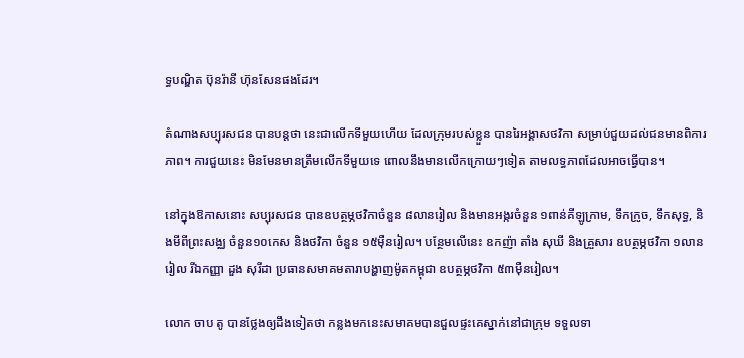ទ្ធបណ្ឌិត ប៊ុនរ៉ានី ហ៊ុនសែនផងដែរ។

តំណាងសប្បុរសជន បានបន្តថា នេះជាលើកទីមួយហើយ ដែលក្រុមរបស់ខ្លួន បានរៃអង្គាសថវិកា សម្រាប់ជួយដល់ជនមានពិការភាព។ ការជួយនេះ មិនមែនមានត្រឹមលើកទីមួយទេ ពោលនឹងមានលើកក្រោយៗទៀត តាមលទ្ធភាពដែលអាចធ្វើបាន។

នៅក្នុងឱកាសនោះ សប្បុរសជន បានឧបត្ថម្ភថវិកាចំនួន ៨លានរៀល និងមានអង្ករចំនួន ១ពាន់គីឡូក្រាម, ទឹកក្រូច, ទឹកសុទ្ធ, និងមីពីព្រះសង្ឈ ចំនួន១០កេស និងថវិកា ចំនួន ១៥ម៉ឺនរៀល។ បន្ថែមលើនេះ ឧកញ៉ា តាំង សុឃី និងគ្រួសារ ឧបត្ថម្ភថវិកា ១លានរៀល រីឯកញ្ញា ដួង សុរីដា ប្រធានសមាគមតារាបង្ហាញម៉ូតកម្ពុជា ឧបត្ថម្ភថវិកា ៥៣ម៉ឺនរៀល។

លោក ចាប តូ បានថ្លែងឲ្យដឹងទៀតថា កន្លងមកនេះសមាគមបានជួលផ្ទះគេស្នាក់នៅជាក្រុម ទទួលទា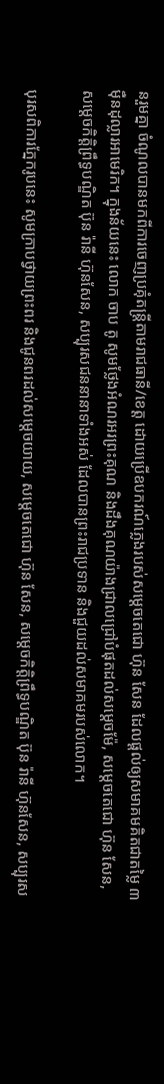នរួមគ្នា ចំណូលបានមកពីការចេញប្រគុំតន្ត្រីតាមរាជធានី/ខេត្ត ដោយប្រើឧបករណ៍ភ្លេងរបស់សម្តេចតេជោ ហ៊ុន សែន ដែលផ្តល់ឲ្យសមាគមគិតជាតម្លៃ ៣ម៉ឺនដុល្លារអាមេរិក។ ក្នុងន័យនេះ លោក ចាប តូ សូមថ្លែងអំណរអរព្រះគុណ និងដឹងគុណយ៉ាងជ្រាលជ្រៅបំផុតដល់សម្តេចម៉ែ, សម្តេចតេជោ ហ៊ុន សែន, សម្តេចកិត្តិព្រឹទ្ធបណ្ឌិត ប៊ុន រ៉ានី ហ៊ុនសែន, សប្បុរសជននានាទាំងអស់ ដែលបានព្រះរាជប្រទាន និងជួយដល់សមាគមរបស់លោក។

បុរសពិការភ្នែករូបនេះ សូមក្រាបថ្វាយព្រះពរ និងជូនពរដល់សម្តេចយាយ, សម្តេចតេជោ ហ៊ុន សែន, សម្តេចកិត្តិព្រឹទ្ធបណ្ឌិត ប៊ុន រ៉ានី ហ៊ុនសែន, សប្បុរស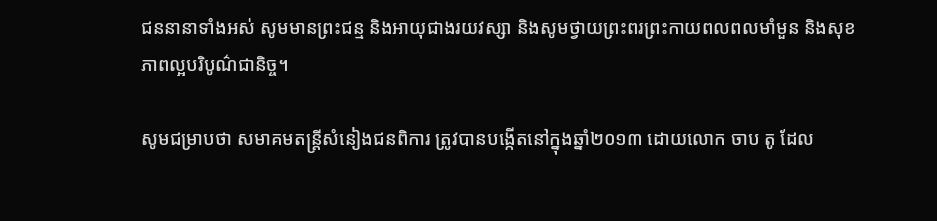ជននានាទាំងអស់ សូមមានព្រះជន្ម និងអាយុជាងរយវស្សា និងសូមថ្វាយព្រះពរព្រះកាយពលពលមាំមួន និងសុខភាពល្អបរិបូណ៌ជានិច្ច។

សូមជម្រាបថា សមាគមតន្ត្រីសំនៀងជនពិការ ត្រូវបានបង្កើតនៅក្នុងឆ្នាំ២០១៣ ដោយលោក ចាប តូ ដែល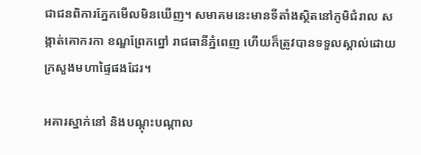ជាជនពិការភ្នែកមើលមិនឃើញ។ សមាគមនេះមានទីតាំងស្ថិតនៅភូមិជំរាល សង្កាត់គោករកា ខណ្ឌព្រែកព្នៅ រាជធានីភ្នំពេញ ហើយក៏ត្រូវបានទទួលស្គាល់ដោយក្រសួងមហាផ្ទៃផងដែរ។

អគារស្នាក់នៅ និងបណ្តុះបណ្តាល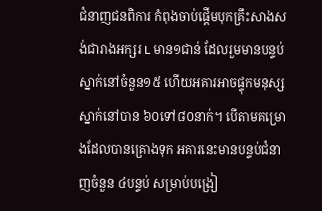ជំនាញជនពិការ កំពុងចាប់ផ្តើមបុកគ្រឹះសាងសង់ជារាងអក្សរ L មាន១ជាន់ ដែលរួមមានបន្ទប់ស្នាក់នៅចំនួន១៥ ហើយអគារអាចផ្ទុកមនុស្សស្នាក់នៅបាន ៦០ទៅ៨០នាក់។ បើតាមគម្រោងដែលបានគ្រោងទុក អគារនេះមានបន្ទប់ជំនាញចំនួន ៤បន្ទប់ សម្រាប់បង្រៀ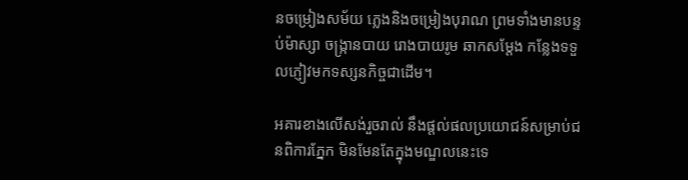នចម្រៀងសម័យ ភ្លេងនិងចម្រៀងបុរាណ ព្រមទាំងមានបន្ទប់ម៉ាស្សា ចង្រ្កានបាយ រោងបាយរូម ឆាកសម្តែង កន្លែងទទួលភ្ញៀវមកទស្សនកិច្ចជាដើម។

អគារខាងលើសង់រួចរាល់ នឹងផ្តល់ផលប្រយោជន៍សម្រាប់ជនពិការភ្នែក មិនមែនតែក្នុងមណ្ឌលនេះទេ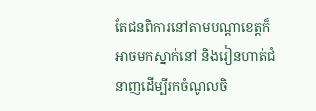តែជនពិការនៅតាមបណ្តាខេត្តក៏អាចមកស្នាក់នៅ និងរៀនហាត់ជំនាញដើម្បីរកចំណូលចិ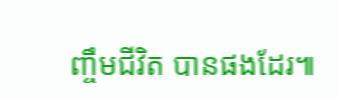ញ្ចឹមជីវិត បានផងដែរ៕